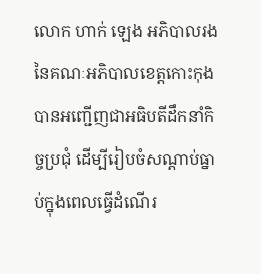លោក ហាក់ ឡេង អភិបាលរង នៃគណៈអភិបាលខេត្តកោះកុង បានអញ្ជើញជាអធិបតីដឹកនាំកិច្ចប្រជុំ ដើម្បីរៀបចំសណ្តាប់ធ្នាប់ក្នុងពេលធ្វើដំណើរ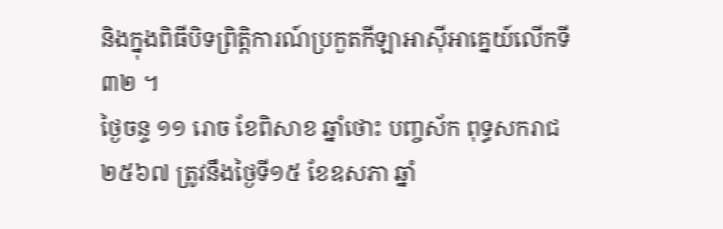និងក្នុងពិធីបិទព្រិត្តិការណ៍ប្រកួតកីឡាអាស៊ីអាគ្នេយ៍លើកទី៣២ ។
ថ្ងៃចន្ទ ១១ រោច ខែពិសាខ ឆ្នាំថោះ បញ្ចស័ក ពុទ្ធសករាជ ២៥៦៧ ត្រូវនឹងថ្ងៃទី១៥ ខែឧសភា ឆ្នាំ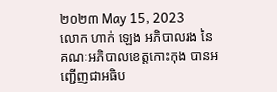២០២៣ May 15, 2023
លោក ហាក់ ឡេង អភិបាលរង នៃគណៈអភិបាលខេត្តកោះកុង បានអញ្ជើញជាអធិប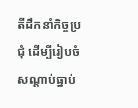តីដឹកនាំកិច្ចប្រជុំ ដើម្បីរៀបចំសណ្តាប់ធ្នាប់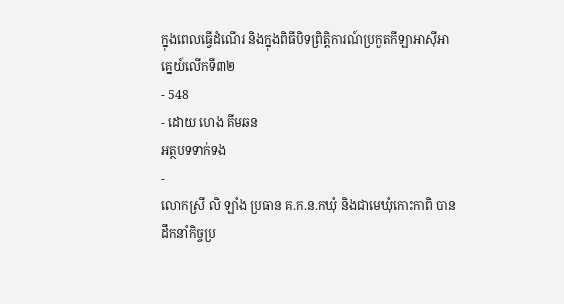ក្នុងពេលធ្វើដំណើរ និងក្នុងពិធីបិទព្រិត្តិការណ៍ប្រកួតកីឡាអាស៊ីអាគ្នេយ៍លើកទី៣២
- 548
- ដោយ ហេង គីមឆន
អត្ថបទទាក់ទង
-
លោកស្រី លិ ឡាំង ប្រធាន គ.ក.ន.កឃុំ និងជាមេឃុំកោះកាពិ បានដឹកនាំកិច្ចប្រ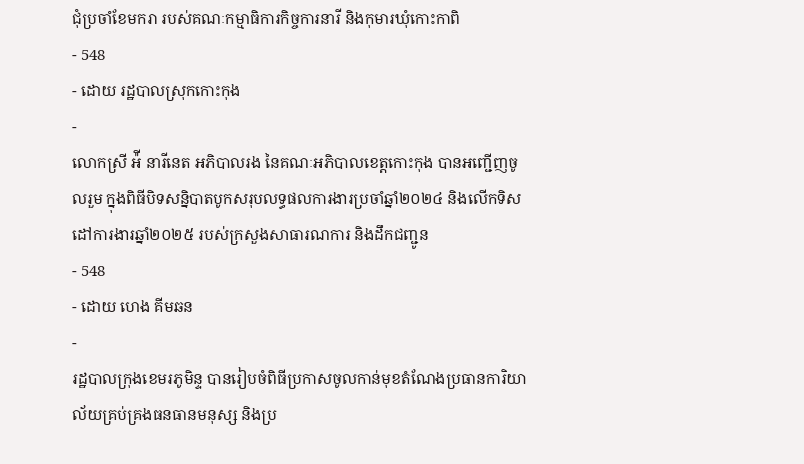ជុំប្រចាំខែមករា របស់គណៈកម្មាធិការកិច្ចការនារី និងកុមារឃុំកោះកាពិ
- 548
- ដោយ រដ្ឋបាលស្រុកកោះកុង
-
លោកស្រី អ៉ី នារីនេត អភិបាលរង នៃគណៈអភិបាលខេត្តកោះកុង បានអញ្ជើញចូលរួម ក្នុងពិធីបិទសន្និបាតបូកសរុបលទ្ធផលការងារប្រចាំឆ្នាំ២០២៤ និងលើកទិសដៅការងារឆ្នាំ២០២៥ របស់ក្រសួងសាធារណការ និងដឹកជញ្ជូន
- 548
- ដោយ ហេង គីមឆន
-
រដ្ឋបាលក្រុងខេមរភូមិន្ទ បានរៀបចំពិធីប្រកាសចូលកាន់មុខតំណែងប្រធានការិយាល័យគ្រប់គ្រងធនធានមនុស្ស និងប្រ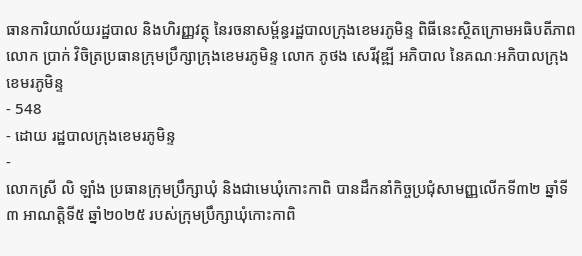ធានការិយាល័យរដ្ឋបាល និងហិរញ្ញវត្ថុ នៃរចនាសម្ព័ន្ធរដ្ឋបាលក្រុងខេមរភូមិន្ទ ពិធីនេះស្ថិតក្រោមអធិបតីភាពលោក ប្រាក់ វិចិត្រប្រធានក្រុមប្រឹក្សាក្រុងខេមរភូមិន្ទ លោក ភូថង សេរីវុឌ្ឍី អភិបាល នៃគណៈអភិបាលក្រុងខេមរភូមិន្ទ
- 548
- ដោយ រដ្ឋបាលក្រុងខេមរភូមិន្ទ
-
លោកស្រី លិ ឡាំង ប្រធានក្រុមប្រឹក្សាឃុំ និងជាមេឃុំកោះកាពិ បានដឹកនាំកិច្ចប្រជុំសាមញ្ញលើកទី៣២ ឆ្នាំទី៣ អាណត្តិទី៥ ឆ្នាំ២០២៥ របស់ក្រុមប្រឹក្សាឃុំកោះកាពិ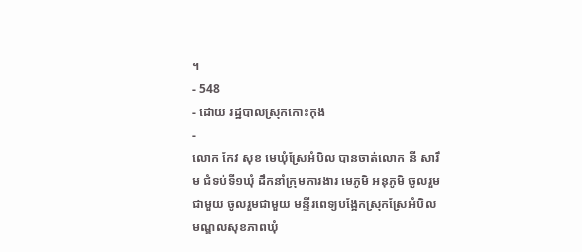។
- 548
- ដោយ រដ្ឋបាលស្រុកកោះកុង
-
លោក កែវ សុខ មេឃុំស្រែអំបិល បានចាត់លោក នី សារឹម ជំទប់ទី១ឃុំ ដឹកនាំក្រុមការងារ មេភូមិ អនុភូមិ ចូលរួមជាមួយ ចូលរួមជាមួយ មន្ទីរពេទ្យបង្អែកស្រុកស្រែអំបិល មណ្ឌលសុខភាពឃុំ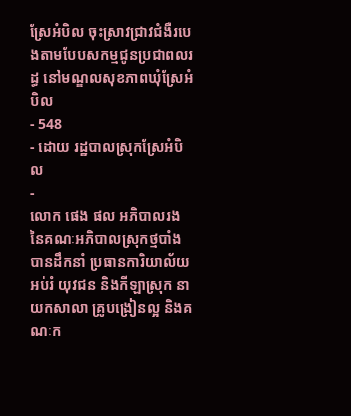ស្រែអំបិល ចុះស្រាវជ្រាវជំងឺរបេងតាមបែបសកម្មជូនប្រជាពលរដ្ធ នៅមណ្ឌលសុខភាពឃុំស្រែអំបិល
- 548
- ដោយ រដ្ឋបាលស្រុកស្រែអំបិល
-
លោក ផេង ផល អភិបាលរង នៃគណៈអភិបាលស្រុកថ្មបាំង បានដឹកនាំ ប្រធានការិយាល័យអប់រំ យុវជន និងកីឡាស្រុក នាយកសាលា គ្រូបង្រៀនល្អ និងគណៈក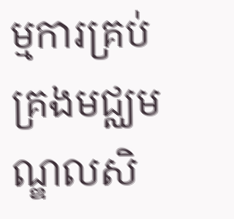ម្មការគ្រប់គ្រងមជ្ឈមណ្ឌលសិ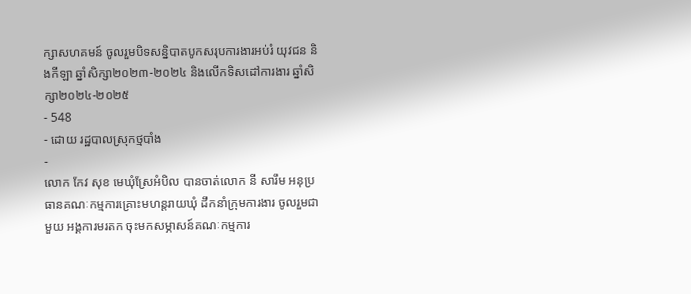ក្សាសហគមន៍ ចូលរួមបិទសន្និបាតបូកសរុបការងារអប់រំ យុវជន និងកីឡា ឆ្នាំសិក្សា២០២៣-២០២៤ និងលើកទិសដៅការងារ ឆ្នាំសិក្សា២០២៤-២០២៥
- 548
- ដោយ រដ្ឋបាលស្រុកថ្មបាំង
-
លោក កែវ សុខ មេឃុំស្រែអំបិល បានចាត់លោក នី សារឹម អនុប្រធានគណៈកម្មការគ្រោះមហន្តរាយឃុំ ដឹកនាំក្រុមការងារ ចូលរួមជាមួយ អង្គការមរតក ចុះមកសម្ភាសន៍គណៈកម្មការ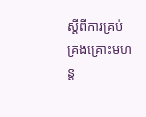ស្តីពីការគ្រប់គ្រងគ្រោះមហន្ត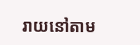រាយនៅតាម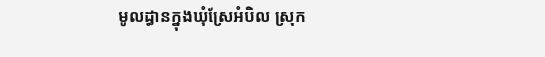មូលដ្ធានក្នុងឃុំស្រែអំបិល ស្រុក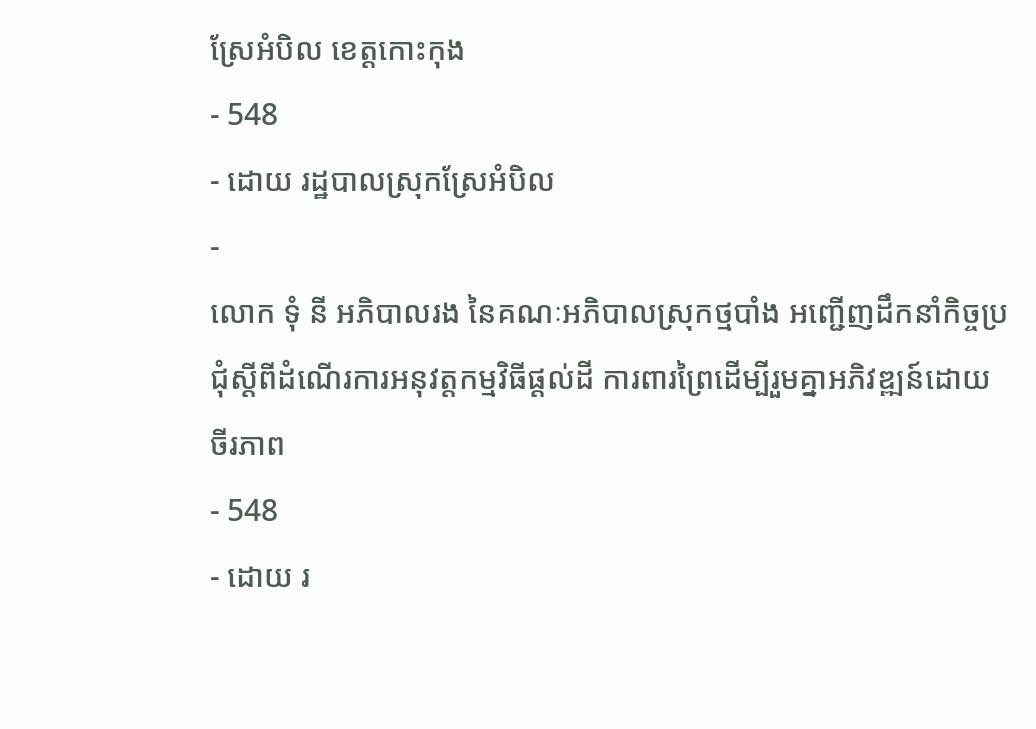ស្រែអំបិល ខេត្តកោះកុង
- 548
- ដោយ រដ្ឋបាលស្រុកស្រែអំបិល
-
លោក ទុំ នី អភិបាលរង នៃគណៈអភិបាលស្រុកថ្មបាំង អញ្ជើញដឹកនាំកិច្ចប្រជុំស្ដីពីដំណើរការអនុវត្តកម្មវិធីផ្ដល់ដី ការពារព្រៃដើម្បីរួមគ្នាអភិវឌ្ឍន៍ដោយចីរភាព
- 548
- ដោយ រ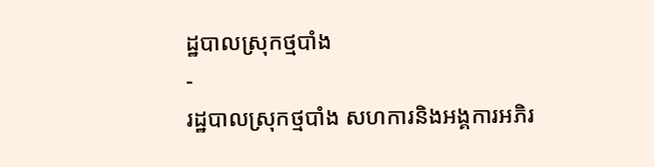ដ្ឋបាលស្រុកថ្មបាំង
-
រដ្ឋបាលស្រុកថ្មបាំង សហការនិងអង្គការអភិរ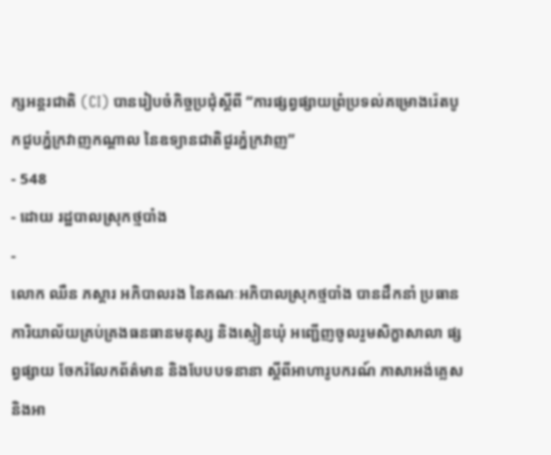ក្សអន្តរជាតិ (CI) បានរៀបចំកិច្ចប្រជុំស្ដីពី “ការផ្សព្វផ្សាយព្រំប្រទល់គម្រោងរ៉េតបូកជួបភ្នំក្រវាញកណ្ដាល នៃឧទ្យានជាតិជួរភ្នំក្រវាញ”
- 548
- ដោយ រដ្ឋបាលស្រុកថ្មបាំង
-
លោក ឈឺន ភស្ដារ អភិបាលរង នៃគណៈអភិបាលស្រុកថ្មបាំង បានដឹកនាំ ប្រធានការិយាល័យគ្រប់គ្រងធនធានមនុស្ស និងស្មៀនឃុំ អញ្ជើញចូលរួមសិក្ខាសាលា ផ្សព្វផ្សាយ ចែករំលែកព័ត៌មាន និងបែបបទនានា ស្ដីពីអាហារូបករណ៍ ភាសាអង់គ្លេស និងអា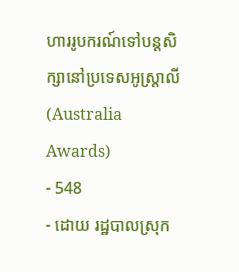ហាររូបករណ៍ទៅបន្តសិក្សានៅប្រទេសអូស្ត្រាលី (Australia Awards)
- 548
- ដោយ រដ្ឋបាលស្រុក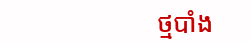ថ្មបាំង